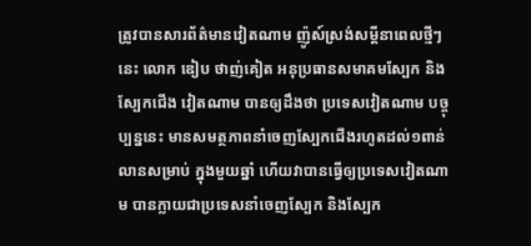ត្រូវបានសារព័ត៌មានវៀតណាម ញ៉ូស៍ស្រង់សម្ដីនាពេលថ្មីៗនេះ លោក ឌៀប ថាញ់គៀត អនុប្រធានសមាគមស្បែក និងស្បែកជើង វៀតណាម បានឲ្យដឹងថា ប្រទេសវៀតណាម បច្ចុប្បន្ននេះ មានសមត្ថភាពនាំចេញស្បែកជើងរហូតដល់១ពាន់លានសម្រាប់ ក្នុងមួយឆ្នាំ ហើយវាបានធ្វើឲ្យប្រទេសវៀតណាម បានក្លាយជាប្រទេសនាំចេញស្បែក និងស្បែក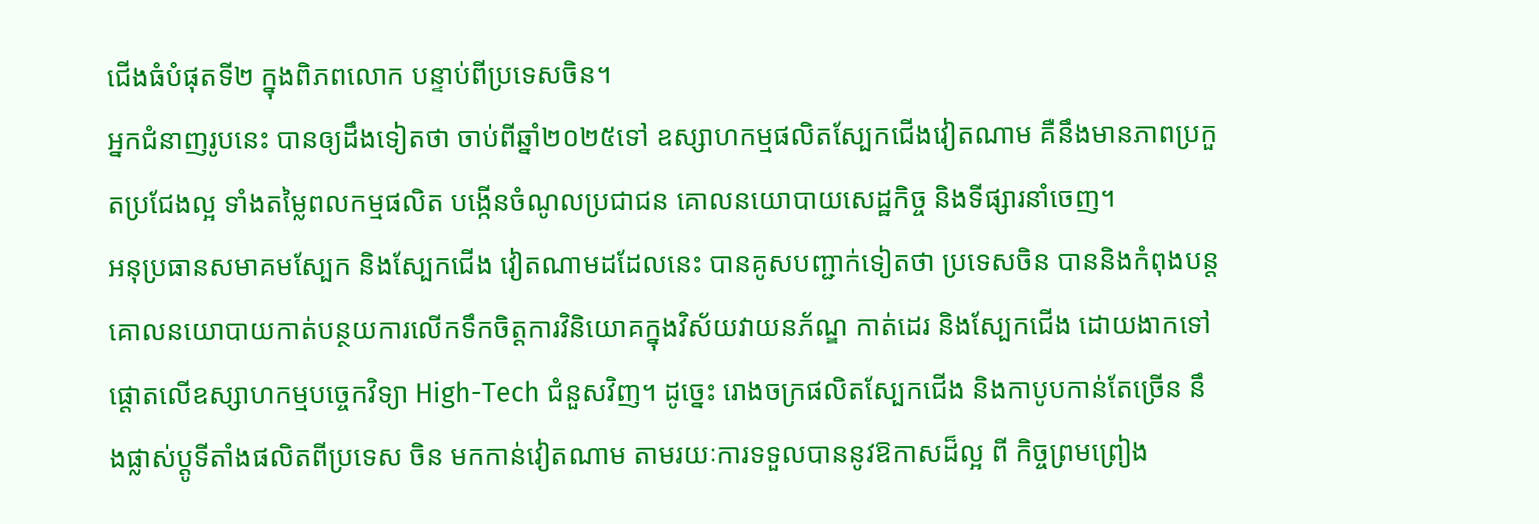ជើងធំបំផុតទី២ ក្នុងពិភពលោក បន្ទាប់ពីប្រទេសចិន។
អ្នកជំនាញរូបនេះ បានឲ្យដឹងទៀតថា ចាប់ពីឆ្នាំ២០២៥ទៅ ឧស្សាហកម្មផលិតស្បែកជើងវៀតណាម គឺនឹងមានភាពប្រកួតប្រជែងល្អ ទាំងតម្លៃពលកម្មផលិត បង្កើនចំណូលប្រជាជន គោលនយោបាយសេដ្ឋកិច្ច និងទីផ្សារនាំចេញ។
អនុប្រធានសមាគមស្បែក និងស្បែកជើង វៀតណាមដដែលនេះ បានគូសបញ្ជាក់ទៀតថា ប្រទេសចិន បាននិងកំពុងបន្តគោលនយោបាយកាត់បន្ថយការលើកទឹកចិត្តការវិនិយោគក្នុងវិស័យវាយនភ័ណ្ឌ កាត់ដេរ និងស្បែកជើង ដោយងាកទៅផ្ដោតលើឧស្សាហកម្មបច្ចេកវិទ្យា High-Tech ជំនួសវិញ។ ដូច្នេះ រោងចក្រផលិតស្បែកជើង និងកាបូបកាន់តែច្រើន នឹងផ្លាស់ប្តូទីតាំងផលិតពីប្រទេស ចិន មកកាន់វៀតណាម តាមរយៈការទទួលបាននូវឱកាសដ៏ល្អ ពី កិច្ចព្រមព្រៀង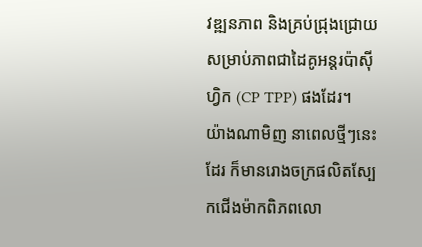វឌ្ឍនភាព និងគ្រប់ជ្រុងជ្រោយ សម្រាប់ភាពជាដៃគូអន្តរប៉ាស៊ីហ្វិក (CP TPP) ផងដែរ។
យ៉ាងណាមិញ នាពេលថ្មីៗនេះដែរ ក៏មានរោងចក្រផលិតស្បែកជើងម៉ាកពិភពលោ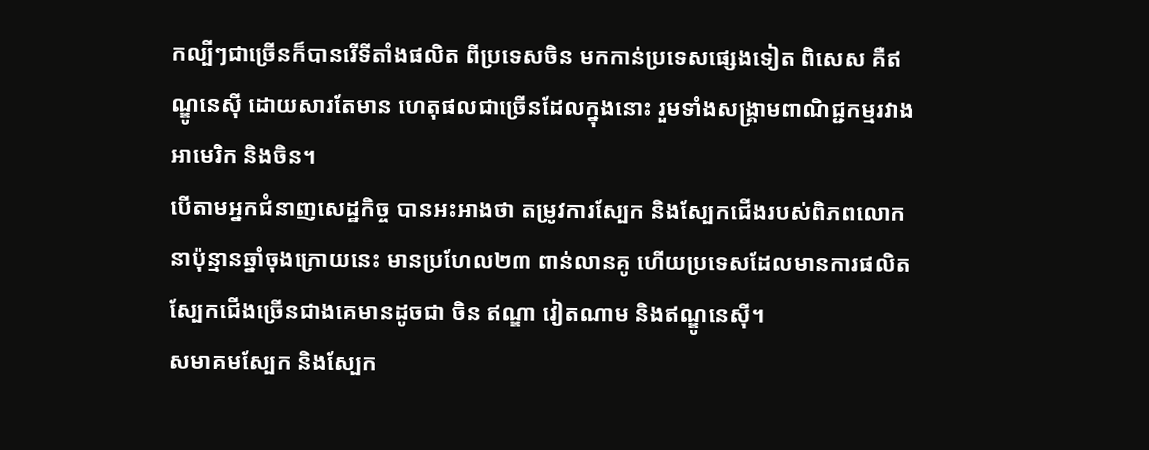កល្បីៗជាច្រើនក៏បានរើទីតាំងផលិត ពីប្រទេសចិន មកកាន់ប្រទេសផ្សេងទៀត ពិសេស គឺឥណ្ឌូនេស៊ី ដោយសារតែមាន ហេតុផលជាច្រើនដែលក្នុងនោះ រួមទាំងសង្គ្រាមពាណិជ្ជកម្មរវាងអាមេរិក និងចិន។
បើតាមអ្នកជំនាញសេដ្ឋកិច្ច បានអះអាងថា តម្រូវការស្បែក និងស្បែកជើងរបស់ពិភពលោក នាប៉ុន្មានឆ្នាំចុងក្រោយនេះ មានប្រហែល២៣ ពាន់លានគូ ហើយប្រទេសដែលមានការផលិត ស្បែកជើងច្រើនជាងគេមានដូចជា ចិន ឥណ្ឌា វៀតណាម និងឥណ្ឌូនេស៊ី។
សមាគមស្បែក និងស្បែក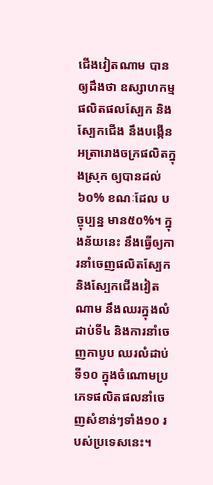ជើងវៀតណាម បានឲ្យដឹងថា ឧស្សាហកម្ម ផលិតផលស្បែក និងស្បែកជើង នឹងបង្កើនអត្រារោងចក្រផលិតក្នុងស្រុក ឲ្យបានដល់៦០% ខណៈដែល បច្ចុប្បន្ន មាន៥០%។ ក្នុងន័យនេះ នឹងធ្វើឲ្យការនាំចេញផលិតស្បែក និងស្បែកជើងវៀតណាម នឹងឈរក្នុងលំដាប់ទី៤ និងការនាំចេញកាបូប ឈរលំដាប់ទី១០ ក្នុងចំណោមប្រភេទផលិតផលនាំចេញសំខាន់ៗទាំង១០ របស់ប្រទេសនេះ។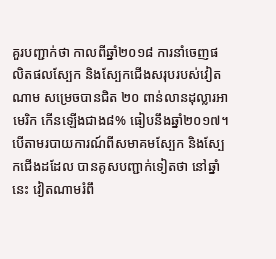គួរបញ្ជាក់ថា កាលពីឆ្នាំ២០១៨ ការនាំចេញផលិតផលស្បែក និងស្បែកជើងសរុបរបស់វៀតណាម សម្រេចបានជិត ២០ ពាន់លានដុល្លារអាមេរិក កើនឡើងជាង៨% ធៀបនឹងឆ្នាំ២០១៧។ បើតាមរបាយការណ៍ពីសមាគមស្បែក និងស្បែកជើងដដែល បានគូសបញ្ជាក់ទៀតថា នៅឆ្នាំនេះ វៀតណាមរំពឹ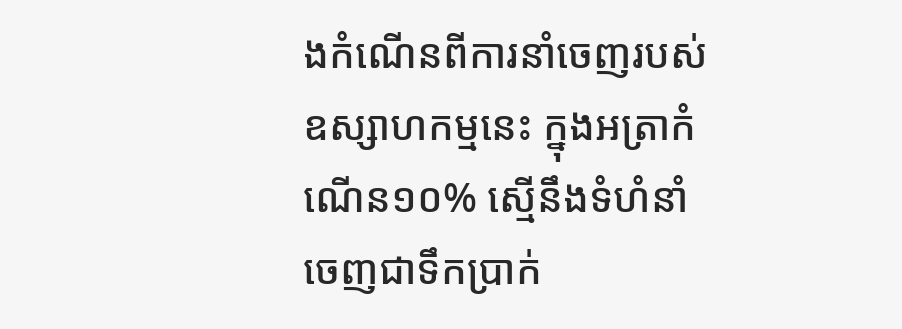ងកំណើនពីការនាំចេញរបស់ឧស្សាហកម្មនេះ ក្នុងអត្រាកំណើន១០% ស្មើនឹងទំហំនាំចេញជាទឹកប្រាក់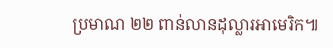ប្រមាណ ២២ ពាន់លានដុល្លារអាមេរិក៕